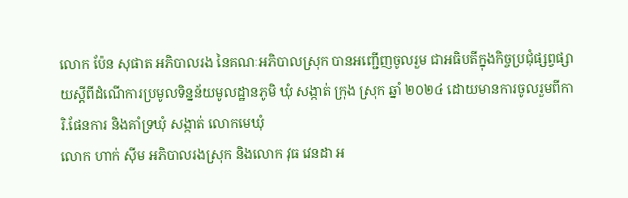លោក ប៉ែន សុផាត អភិបាលរង នៃគណៈអភិបាលស្រុក បានអញ្ជេីញចូលរួម ជាអធិបតីក្នុងកិច្ចប្រជុំផ្សព្វផ្សាយស្ដីពីដំណេីការប្រមូលទិន្នន័យមូលដ្ឋានភូមិ ឃុំ សង្កាត់ ក្រុង ស្រុក ឆ្នាំ ២០២៤ ដោយមានការចូលរួមពីការិ.ផែនការ និងគាំទ្រឃុំ សង្កាត់ លោកមេឃុំ
លោក ហាក់ ស៊ីម អភិបាលរងស្រុក និងលោក វុធ វេនដា អ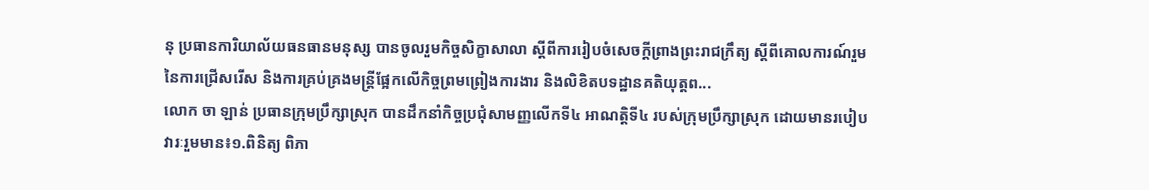នុ ប្រធានការិយាល័យធនធានមនុស្ស បានចូលរួមកិច្ចសិក្ខាសាលា ស្ដីពីការរៀបចំសេចក្ដីព្រាងព្រះរាជក្រឹត្យ ស្ដីពីគោលការណ៍រួមនៃការជ្រើសរើស និងការគ្រប់គ្រងមន្រ្តីផ្អែកលើកិច្ចព្រមព្រៀងការងារ និងលិខិតបទដ្ឋានគតិយុត្តព...
លោក ចា ឡាន់ ប្រធានក្រុមប្រឹក្សាស្រុក បានដឹកនាំកិច្ចប្រជុំសាមញ្ញលើកទី៤ អាណត្តិទី៤ របស់ក្រុមប្រឹក្សាស្រុក ដោយមានរបៀបវារៈរួមមាន៖១.ពិនិត្យ ពិភា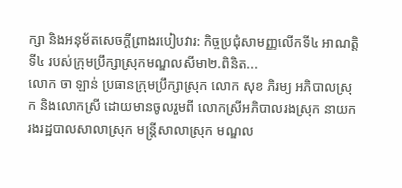ក្សា និងអនុម័តសេចក្ដីព្រាងរបៀបវារ: កិច្ចប្រជុំសាមញ្ញលើកទី៤ អាណត្តិទី៤ របស់ក្រុមប្រឹក្សាស្រុកមណ្ឌលសីមា២.ពិនិត...
លោក ចា ឡាន់ ប្រធានក្រុមប្រឹក្សាស្រុក លោក សុខ ភិរម្យ អភិបាលស្រុក និងលោកស្រី ដោយមានចូលរួមពី លោកស្រីអភិបាលរងស្រុក នាយករងរដ្ឋបាលសាលាស្រុក មន្រ្ដីសាលាស្រុក មណ្ឌល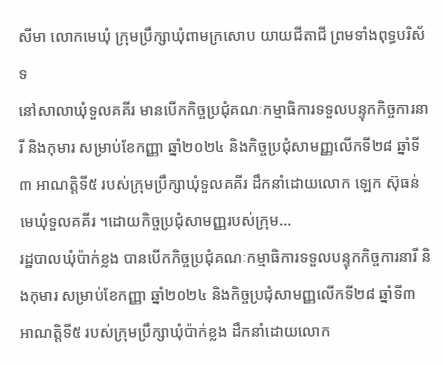សីមា លោកមេឃុំ ក្រុមប្រឹក្សាឃុំពាមក្រសោប យាយជីតាជី ព្រមទាំងពុទ្ធបរិស័ទ
នៅសាលាឃុំទួលគគីរ មានបើកកិច្ចប្រជុំគណៈកម្មាធិការទទួលបន្ទុកកិច្ចការនារី និងកុមារ សម្រាប់ខែកញ្ញា ឆ្នាំ២០២៤ និងកិច្ចប្រជុំសាមញ្ញលើកទី២៨ ឆ្នាំទី៣ អាណត្តិទី៥ របស់ក្រុមប្រឹក្សាឃុំទួលគគីរ ដឹកនាំដោយលោក ឡេក ស៊ុធន់ មេឃុំទួលគគីរ ។ដោយកិច្ចប្រជុំសាមញ្ញរបស់ក្រុម...
រដ្ឋបាលឃុំប៉ាក់ខ្លង បានបើកកិច្ចប្រជុំគណៈកម្មាធិការទទួលបន្ទុកកិច្ចការនារី និងកុមារ សម្រាប់ខែកញ្ញា ឆ្នាំ២០២៤ និងកិច្ចប្រជុំសាមញ្ញលើកទី២៨ ឆ្នាំទី៣ អាណត្តិទី៥ របស់ក្រុមប្រឹក្សាឃុំប៉ាក់ខ្លង ដឹកនាំដោយលោក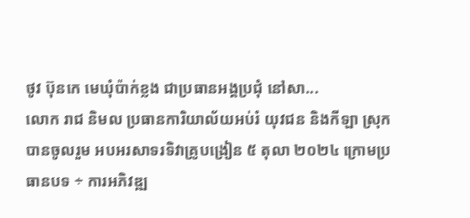ថូវ ប៊ុនកេ មេឃុំប៉ាក់ខ្លង ជាប្រធានអង្គប្រជុំ នៅសា...
លោក រាជ និមល ប្រធានការិយាល័យអប់រំ យុវជន និងកីឡា ស្រុក បានចូលរួម អបអរសាទរទិវាគ្រូបង្រៀន ៥ តុលា ២០២៤ ក្រោមប្រធានបទ ÷ ការអភិវឌ្ឍ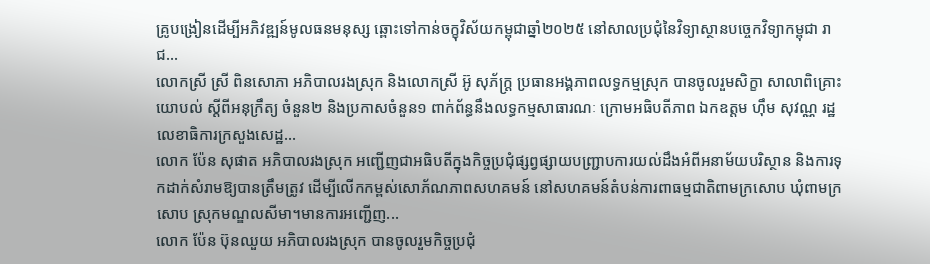គ្រូបង្រៀនដើម្បីអភិវឌ្ឍន៍មូលធនមនុស្ស ឆ្ពោះទៅកាន់ចក្ខុវិស័យកម្ពុជាឆ្នាំ២០២៥ នៅសាលប្រជុំនៃវិទ្យាស្ថានបច្ចេកវិទ្យាកម្ពុជា រាជ...
លោកស្រី ស្រី ពិនសោភា អភិបាលរងស្រុក និងលោកស្រី អ៊ូ សុភ័ក្រ្ត ប្រធានអង្គភាពលទ្ធកម្មស្រុក បានចូលរួមសិក្ខា សាលាពិគ្រោះយោបល់ ស្ដីពីអនុក្រឹត្យ ចំនួន២ និងប្រកាសចំនួន១ ពាក់ព័ន្ធនឹងលទ្ធកម្មសាធារណៈ ក្រោមអធិបតីភាព ឯកឧត្តម ហ៊ឹម សុវណ្ណ រដ្ឋលេខាធិការក្រសួងសេដ្ឋ...
លោក ប៉ែន សុផាត អភិបាលរងស្រុក អញ្ជើញជាអធិបតីក្នុងកិច្ចប្រជុំផ្សព្វផ្សាយបញ្ជ្រាបការយល់ដឹងអំពីអនាម័យបរិស្ថាន និងការទុកដាក់សំរាមឱ្យបានត្រឹមត្រូវ ដើម្បីលើកកម្ពស់សោភ័ណភាពសហគមន៍ នៅសហគមន៍តំបន់ការពាធម្មជាតិពាមក្រសោប ឃុំពាមក្រសោប ស្រុកមណ្ឌលសីមា។មានការអញ្ជើញ...
លោក ប៉ែន ប៊ុនឈួយ អភិបាលរងស្រុក បានចូលរួមកិច្ចប្រជុំ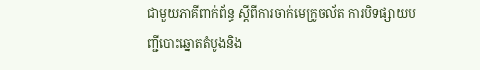ជាមួយភាគីពាក់ព័ន្ធ ស្ដីពីការចាក់មេក្រូចល័ត ការបិទផ្សាយបញ្ជីបោះឆ្នោតតំបូងនិង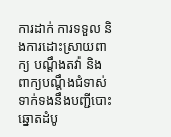ការដាក់ ការទទួល និងការដោះស្រាយពាក្យ បណ្ដឹងតវ៉ា និងពាក្យបណ្ដឹងជំទាស់ទាក់ទងនឹងបញ្ជីបោះឆ្នោតដំបូ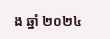ង ឆ្នាំ ២០២៤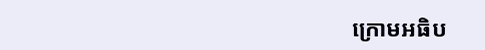ក្រោមអធិប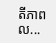តីភាពល...